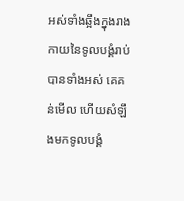អស់ទាំងឆ្អឹងក្នុងរាងកាយនៃទូលបង្គំរាប់បានទាំងអស់ គេគន់មើល ហើយសំឡឹងមកទូលបង្គំ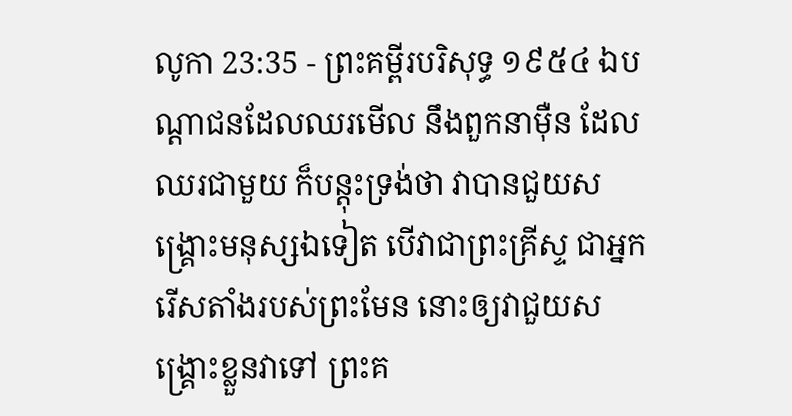លូកា 23:35 - ព្រះគម្ពីរបរិសុទ្ធ ១៩៥៤ ឯបណ្តាជនដែលឈរមើល នឹងពួកនាម៉ឺន ដែលឈរជាមួយ ក៏បន្តុះទ្រង់ថា វាបានជួយសង្គ្រោះមនុស្សឯទៀត បើវាជាព្រះគ្រីស្ទ ជាអ្នករើសតាំងរបស់ព្រះមែន នោះឲ្យវាជួយសង្គ្រោះខ្លួនវាទៅ ព្រះគ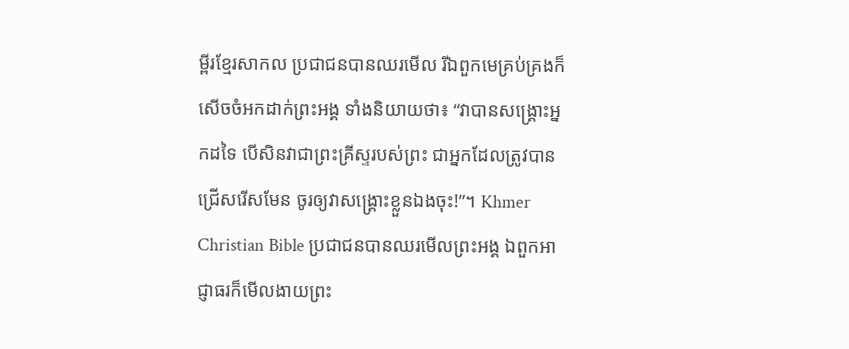ម្ពីរខ្មែរសាកល ប្រជាជនបានឈរមើល រីឯពួកមេគ្រប់គ្រងក៏សើចចំអកដាក់ព្រះអង្គ ទាំងនិយាយថា៖ “វាបានសង្គ្រោះអ្នកដទៃ បើសិនវាជាព្រះគ្រីស្ទរបស់ព្រះ ជាអ្នកដែលត្រូវបានជ្រើសរើសមែន ចូរឲ្យវាសង្គ្រោះខ្លួនឯងចុះ!”។ Khmer Christian Bible ប្រជាជនបានឈរមើលព្រះអង្គ ឯពួកអាជ្ញាធរក៏មើលងាយព្រះ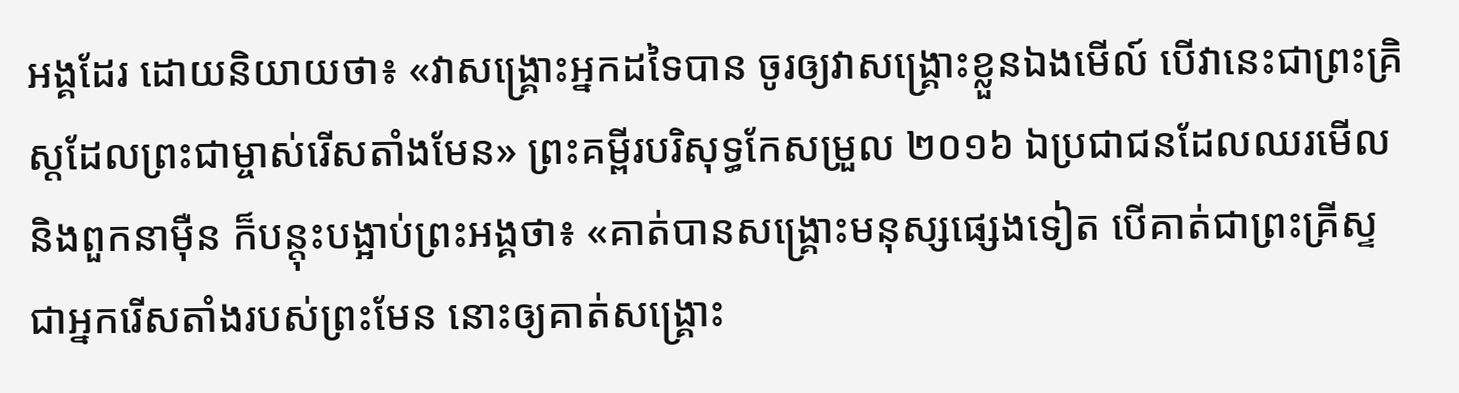អង្គដែរ ដោយនិយាយថា៖ «វាសង្គ្រោះអ្នកដទៃបាន ចូរឲ្យវាសង្គ្រោះខ្លួនឯងមើល៍ បើវានេះជាព្រះគ្រិស្ដដែលព្រះជាម្ចាស់រើសតាំងមែន» ព្រះគម្ពីរបរិសុទ្ធកែសម្រួល ២០១៦ ឯប្រជាជនដែលឈរមើល និងពួកនាម៉ឺន ក៏បន្តុះបង្អាប់ព្រះអង្គថា៖ «គាត់បានសង្គ្រោះមនុស្សផ្សេងទៀត បើគាត់ជាព្រះគ្រីស្ទ ជាអ្នករើសតាំងរបស់ព្រះមែន នោះឲ្យគាត់សង្គ្រោះ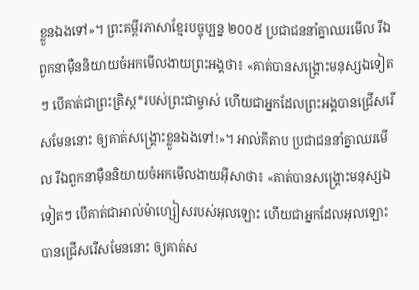ខ្លួនឯងទៅ»។ ព្រះគម្ពីរភាសាខ្មែរបច្ចុប្បន្ន ២០០៥ ប្រជាជននាំគ្នាឈរមើល រីឯពួកនាម៉ឺននិយាយចំអកមើលងាយព្រះអង្គថា៖ «គាត់បានសង្គ្រោះមនុស្សឯទៀតៗ បើគាត់ជាព្រះគ្រិស្ត*របស់ព្រះជាម្ចាស់ ហើយជាអ្នកដែលព្រះអង្គបានជ្រើសរើសមែននោះ ឲ្យគាត់សង្គ្រោះខ្លួនឯងទៅ!»។ អាល់គីតាប ប្រជាជននាំគ្នាឈរមើល រីឯពួកនាម៉ឺននិយាយចំអកមើលងាយអ៊ីសាថា៖ «គាត់បានសង្គ្រោះមនុស្សឯទៀតៗ បើគាត់ជាអាល់ម៉ាហ្សៀសរបស់អុលឡោះ ហើយជាអ្នកដែលអុលឡោះបានជ្រើសរើសមែននោះ ឲ្យគាត់ស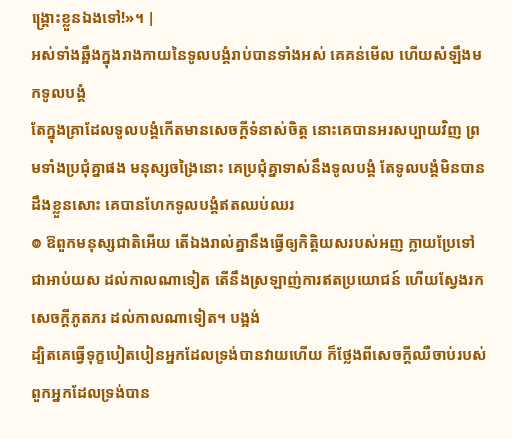ង្គ្រោះខ្លួនឯងទៅ!»។ |
អស់ទាំងឆ្អឹងក្នុងរាងកាយនៃទូលបង្គំរាប់បានទាំងអស់ គេគន់មើល ហើយសំឡឹងមកទូលបង្គំ
តែក្នុងគ្រាដែលទូលបង្គំកើតមានសេចក្ដីទំនាស់ចិត្ត នោះគេបានអរសប្បាយវិញ ព្រមទាំងប្រជុំគ្នាផង មនុស្សចង្រៃនោះ គេប្រជុំគ្នាទាស់នឹងទូលបង្គំ តែទូលបង្គំមិនបានដឹងខ្លួនសោះ គេបានហែកទូលបង្គំឥតឈប់ឈរ
៙ ឱពួកមនុស្សជាតិអើយ តើឯងរាល់គ្នានឹងធ្វើឲ្យកិត្តិយសរបស់អញ ក្លាយប្រែទៅ ជាអាប់យស ដល់កាលណាទៀត តើនឹងស្រឡាញ់ការឥតប្រយោជន៍ ហើយស្វែងរក សេចក្ដីភូតភរ ដល់កាលណាទៀត។ បង្អង់
ដ្បិតគេធ្វើទុក្ខបៀតបៀនអ្នកដែលទ្រង់បានវាយហើយ ក៏ថ្លែងពីសេចក្ដីឈឺចាប់របស់ពួកអ្នកដែលទ្រង់បាន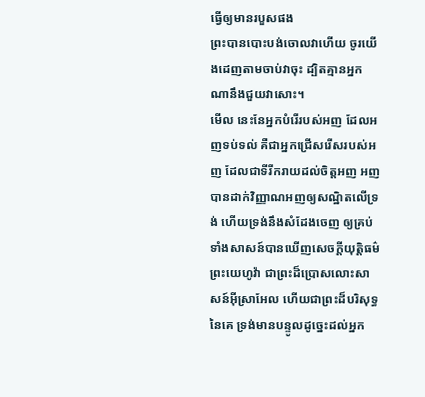ធ្វើឲ្យមានរបួសផង
ព្រះបានបោះបង់ចោលវាហើយ ចូរយើងដេញតាមចាប់វាចុះ ដ្បិតគ្មានអ្នកណានឹងជួយវាសោះ។
មើល នេះនែអ្នកបំរើរបស់អញ ដែលអញទប់ទល់ គឺជាអ្នកជ្រើសរើសរបស់អញ ដែលជាទីរីករាយដល់ចិត្តអញ អញបានដាក់វិញ្ញាណអញឲ្យសណ្ឋិតលើទ្រង់ ហើយទ្រង់នឹងសំដែងចេញ ឲ្យគ្រប់ទាំងសាសន៍បានឃើញសេចក្ដីយុត្តិធម៌
ព្រះយេហូវ៉ា ជាព្រះដ៏ប្រោសលោះសាសន៍អ៊ីស្រាអែល ហើយជាព្រះដ៏បរិសុទ្ធនៃគេ ទ្រង់មានបន្ទូលដូច្នេះដល់អ្នក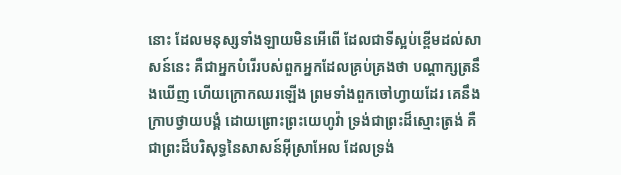នោះ ដែលមនុស្សទាំងឡាយមិនអើពើ ដែលជាទីស្អប់ខ្ពើមដល់សាសន៍នេះ គឺជាអ្នកបំរើរបស់ពួកអ្នកដែលគ្រប់គ្រងថា បណ្តាក្សត្រនឹងឃើញ ហើយក្រោកឈរឡើង ព្រមទាំងពួកចៅហ្វាយដែរ គេនឹងក្រាបថ្វាយបង្គំ ដោយព្រោះព្រះយេហូវ៉ា ទ្រង់ជាព្រះដ៏ស្មោះត្រង់ គឺជាព្រះដ៏បរិសុទ្ធនៃសាសន៍អ៊ីស្រាអែល ដែលទ្រង់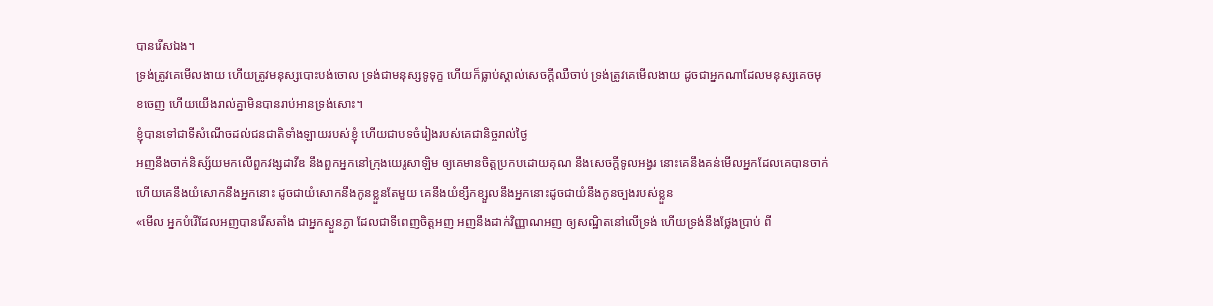បានរើសឯង។
ទ្រង់ត្រូវគេមើលងាយ ហើយត្រូវមនុស្សបោះបង់ចោល ទ្រង់ជាមនុស្សទូទុក្ខ ហើយក៏ធ្លាប់ស្គាល់សេចក្ដីឈឺចាប់ ទ្រង់ត្រូវគេមើលងាយ ដូចជាអ្នកណាដែលមនុស្សគេចមុខចេញ ហើយយើងរាល់គ្នាមិនបានរាប់អានទ្រង់សោះ។
ខ្ញុំបានទៅជាទីសំណើចដល់ជនជាតិទាំងឡាយរបស់ខ្ញុំ ហើយជាបទចំរៀងរបស់គេជានិច្ចរាល់ថ្ងៃ
អញនឹងចាក់និស្ស័យមកលើពួកវង្សដាវីឌ នឹងពួកអ្នកនៅក្រុងយេរូសាឡិម ឲ្យគេមានចិត្តប្រកបដោយគុណ នឹងសេចក្ដីទូលអង្វរ នោះគេនឹងគន់មើលអ្នកដែលគេបានចាក់ ហើយគេនឹងយំសោកនឹងអ្នកនោះ ដូចជាយំសោកនឹងកូនខ្លួនតែមួយ គេនឹងយំខ្សឹកខ្សួលនឹងអ្នកនោះដូចជាយំនឹងកូនច្បងរបស់ខ្លួន
«មើល អ្នកបំរើដែលអញបានរើសតាំង ជាអ្នកស្ងួនភ្ងា ដែលជាទីពេញចិត្តអញ អញនឹងដាក់វិញ្ញាណអញ ឲ្យសណ្ឋិតនៅលើទ្រង់ ហើយទ្រង់នឹងថ្លែងប្រាប់ ពី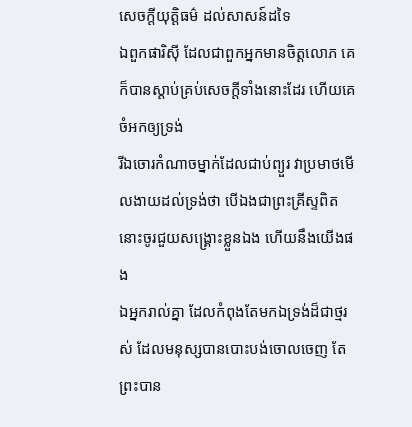សេចក្ដីយុត្តិធម៌ ដល់សាសន៍ដទៃ
ឯពួកផារិស៊ី ដែលជាពួកអ្នកមានចិត្តលោភ គេក៏បានស្តាប់គ្រប់សេចក្ដីទាំងនោះដែរ ហើយគេចំអកឲ្យទ្រង់
រីឯចោរកំណាចម្នាក់ដែលជាប់ព្យួរ វាប្រមាថមើលងាយដល់ទ្រង់ថា បើឯងជាព្រះគ្រីស្ទពិត នោះចូរជួយសង្គ្រោះខ្លួនឯង ហើយនឹងយើងផង
ឯអ្នករាល់គ្នា ដែលកំពុងតែមកឯទ្រង់ដ៏ជាថ្មរស់ ដែលមនុស្សបានបោះបង់ចោលចេញ តែព្រះបាន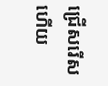ជ្រើសរើស ហើយ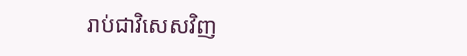រាប់ជាវិសេសវិញ